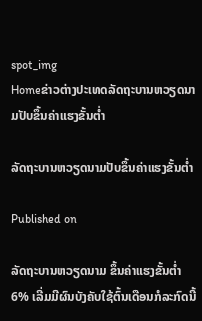spot_img
Homeຂ່າວຕ່າງປະເທດລັດຖະບານຫວຽດນາມປັບຂຶ້ນຄ່າແຮງຂັ້ນຕ່ຳ

ລັດຖະບານຫວຽດນາມປັບຂຶ້ນຄ່າແຮງຂັ້ນຕ່ຳ

Published on

ລັດຖະບານຫວຽດນາມ ຂຶ້ນຄ່າແຮງຂັ້ນຕ່ຳ 6% ເລີ່ມມີຜົນບັງຄັບໃຊ້ຕົ້ນເດືອນກໍລະກົດນີ້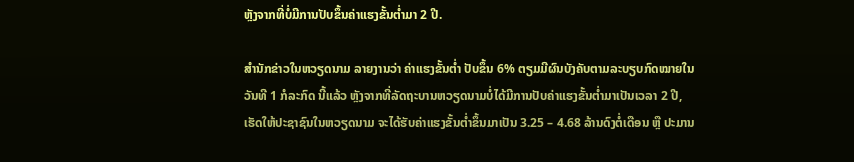ຫຼັງຈາກທີ່ບໍ່ມີການປັບຂຶ້ນຄ່າແຮງຂັ້ນຕ່ຳມາ 2 ປີ.

ສຳນັກຂ່າວໃນຫວຽດນາມ ລາຍງານວ່າ ຄ່າແຮງຂັ້ນຕ່ຳ ປັບຂຶ້ນ 6% ຕຽມມີຜົນບັງຄັບຕາມລະບຽບກົດໝາຍໃນວັນທີ 1 ກໍລະກົດ ນີ້ແລ້ວ ຫຼັງຈາກທີ່ລັດຖະບານຫວຽດນາມບໍ່ໄດ້ມີການປັບຄ່າແຮງຂັ້ນຕ່ຳມາເປັນເວລາ 2 ປີ, ເຮັດໃຫ້ປະຊາຊົນໃນຫວຽດນາມ ຈະໄດ້ຮັບຄ່າແຮງຂັ້ນຕ່ຳຂຶ້ນມາເປັນ 3.25 – 4.68 ລ້ານດົງຕໍ່ເດືອນ ຫຼື ປະມານ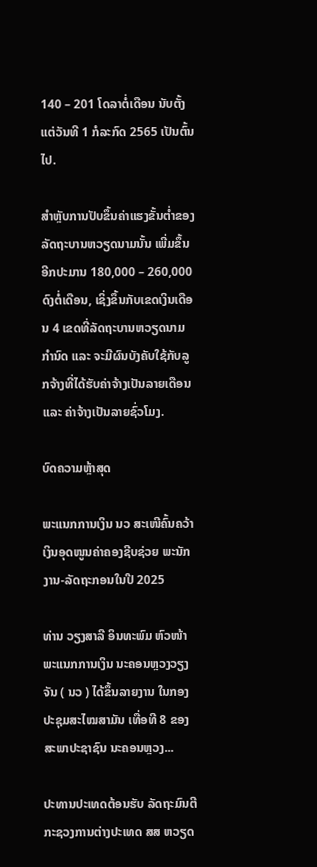140 – 201 ໂດລາຕໍ່ເດືອນ ນັບຕັ້ງແຕ່ວັນທີ 1 ກໍລະກົດ 2565 ເປັນຕົ້ນໄປ.

ສຳຫຼັບການປັບຂຶ້ນຄ່າແຮງຂັ້ນຕ່ຳຂອງລັດຖະບານຫວຽດນາມນັ້ນ ເພີ່ມຂຶ້ນອີກປະມານ 180,000 – 260,000 ດົງຕໍ່ເດືອນ, ເຊິ່ງຂຶ້ນກັບເຂດເງິນເດືອນ 4 ເຂດທີ່ລັດຖະບານຫວຽດນາມກຳນົດ ແລະ ຈະມີຜົນບັງຄັບໃຊ້ກັບລູກຈ້າງທີ່ໄດ້ຮັບຄ່າຈ້າງເປັນລາຍເດືອນ ແລະ ຄ່າຈ້າງເປັນລາຍຊົ່ວໂມງ.

ບົດຄວາມຫຼ້າສຸດ

ພະແນກການເງິນ ນວ ສະເໜີຄົ້ນຄວ້າເງິນອຸດໜູນຄ່າຄອງຊີບຊ່ວຍ ພະນັກງານ-ລັດຖະກອນໃນປີ 2025

ທ່ານ ວຽງສາລີ ອິນທະພົມ ຫົວໜ້າພະແນກການເງິນ ນະຄອນຫຼວງວຽງຈັນ ( ນວ ) ໄດ້ຂຶ້ນລາຍງານ ໃນກອງປະຊຸມສະໄໝສາມັນ ເທື່ອທີ 8 ຂອງສະພາປະຊາຊົນ ນະຄອນຫຼວງ...

ປະທານປະເທດຕ້ອນຮັບ ລັດຖະມົນຕີກະຊວງການຕ່າງປະເທດ ສສ ຫວຽດ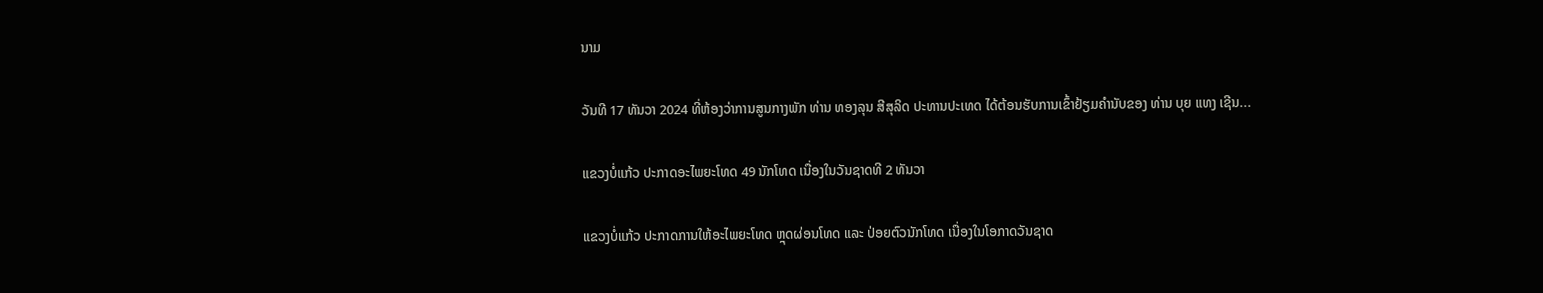ນາມ

ວັນທີ 17 ທັນວາ 2024 ທີ່ຫ້ອງວ່າການສູນກາງພັກ ທ່ານ ທອງລຸນ ສີສຸລິດ ປະທານປະເທດ ໄດ້ຕ້ອນຮັບການເຂົ້າຢ້ຽມຄຳນັບຂອງ ທ່ານ ບຸຍ ແທງ ເຊີນ...

ແຂວງບໍ່ແກ້ວ ປະກາດອະໄພຍະໂທດ 49 ນັກໂທດ ເນື່ອງໃນວັນຊາດທີ 2 ທັນວາ

ແຂວງບໍ່ແກ້ວ ປະກາດການໃຫ້ອະໄພຍະໂທດ ຫຼຸດຜ່ອນໂທດ ແລະ ປ່ອຍຕົວນັກໂທດ ເນື່ອງໃນໂອກາດວັນຊາດ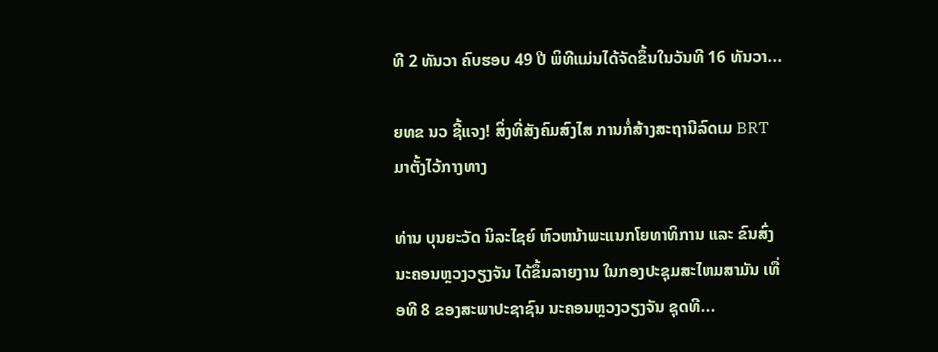ທີ 2 ທັນວາ ຄົບຮອບ 49 ປີ ພິທີແມ່ນໄດ້ຈັດຂຶ້ນໃນວັນທີ 16 ທັນວາ...

ຍທຂ ນວ ຊີ້ແຈງ! ສິ່ງທີ່ສັງຄົມສົງໄສ ການກໍ່ສ້າງສະຖານີລົດເມ BRT ມາຕັ້ງໄວ້ກາງທາງ

ທ່ານ ບຸນຍະວັດ ນິລະໄຊຍ໌ ຫົວຫນ້າພະແນກໂຍທາທິການ ແລະ ຂົນສົ່ງ ນະຄອນຫຼວງວຽງຈັນ ໄດ້ຂຶ້ນລາຍງານ ໃນກອງປະຊຸມສະໄຫມສາມັນ ເທື່ອທີ 8 ຂອງສະພາປະຊາຊົນ ນະຄອນຫຼວງວຽງຈັນ ຊຸດທີ...